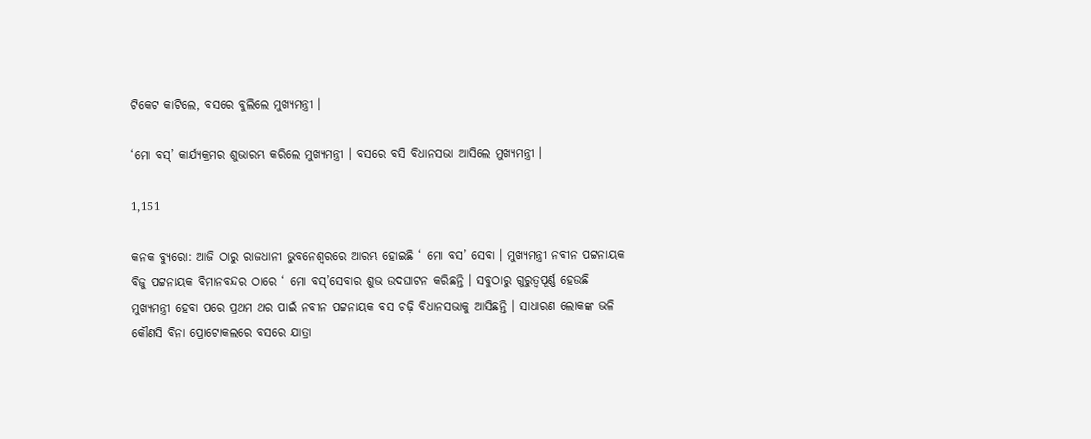ଟିକେଟ କାଟିଲେ, ବସରେ ବୁଲିଲେ ମୁଖ୍ୟମନ୍ତ୍ରୀ ।

‘ମୋ ବସ୍’ କାର୍ଯ୍ୟକ୍ରମର ଶୁଭାରମ୍ଭ କରିଲେ ମୁଖ୍ୟମନ୍ତ୍ରୀ । ବସରେ ବସି ବିଧାନସଭା ଆସିଲେ ମୁଖ୍ୟମନ୍ତ୍ରୀ ।

1,151

କନକ ବ୍ୟୁରୋ: ଆଜି ଠାରୁ ରାଜଧାନୀ ଭୁବନେଶ୍ୱରରେ ଆରମ୍ଭ ହୋଇଛି ‘ ମୋ ବସ’ ସେବା । ମୁଖ୍ୟମନ୍ତ୍ରୀ ନବୀନ ପଟ୍ଟନାୟକ ବିଜୁ ପଟ୍ଟନାୟକ ବିମାନବନ୍ଦର ଠାରେ ‘ ମୋ ବସ୍’ସେବାର ଶୁଭ ଉଦଘାଟନ କରିଛନ୍ତି । ସବୁଠାରୁ ଗୁରୁତ୍ୱପୂର୍ଣ୍ଣ ହେଉଛି ମୁଖ୍ୟମନ୍ତ୍ରୀ ହେବା ପରେ ପ୍ରଥମ ଥର ପାଇଁ ନବୀନ ପଟ୍ଟନାୟକ ବସ ଚଢ଼ି ବିଧାନସଭାକୁ ଆସିଛନ୍ତି । ସାଧାରଣ ଲୋକଙ୍କ ଭଳି କୌଣସି ବିନା ପ୍ରୋଟୋକଲରେ ବସରେ ଯାତ୍ରା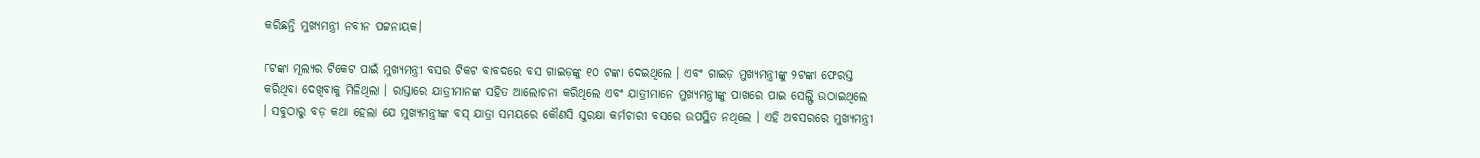କରିଛନ୍ତି ମୁଖ୍ୟମନ୍ତ୍ରୀ ନବୀନ ପଟ୍ଟନାୟକ।

୮ଟଙ୍କା ମୂଲ୍ୟର ଟିକେଟ ପାଇଁ ମୁଖ୍ୟମନ୍ତ୍ରୀ ବସର ଟିକଟ ବାବଦରେ ବସ ଗାଇଡ଼ଙ୍କୁ ୧୦ ଟଙ୍କା ଦେଇଥିଲେ । ଏବଂ ଗାଇଡ଼ ମୁଖ୍ୟମନ୍ତ୍ରୀଙ୍କୁ ୨ଟଙ୍କା ଫେରସ୍ତ କରିଥିବା ଦେଖିବାକୁ ମିଳିଥିଲା । ରାସ୍ତାରେ ଯାତ୍ରୀମାନଙ୍କ ସହିତ ଆଲୋଚନା କରିଥିଲେ ଏବଂ ଯାତ୍ରୀମାନେ ମୁଖ୍ୟମନ୍ତ୍ରୀଙ୍କୁ ପାଖରେ ପାଇ ସେଲ୍ଫି ଉଠାଇଥିଲେ । ସବୁଠାରୁ ବଡ଼ କଥା ହେଲା ଯେ ମୁଖ୍ୟମନ୍ତ୍ରୀଙ୍କ ବସ୍ ଯାତ୍ରା ସମୟରେ କୌଣସି ସୁରକ୍ଷା କର୍ମଚାରୀ ବସରେ ଉପସ୍ଥିତ ନଥିଲେ । ଏହି ଅବସରରେ ମୁଖ୍ୟମନ୍ତ୍ରୀ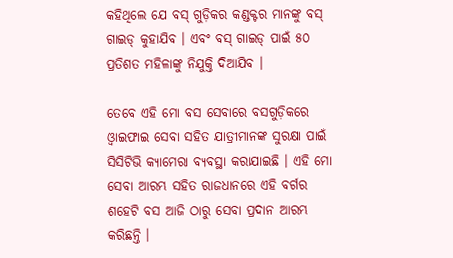କହିଥିଲେ ଯେ ବସ୍ ଗୁଡ଼ିକର କଣ୍ଡକ୍ଟର ମାନଙ୍କୁ ବସ୍ ଗାଇଡ୍ କୁହାଯିବ । ଏବଂ ବସ୍ ଗାଇଡ୍ ପାଇଁ ୫୦ ପ୍ରତିଶତ ମହିଳାଙ୍କୁ ନିଯୁକ୍ତି ଦିଆଯିବ ।

ତେବେ ଏହି ମୋ ବସ ସେବାରେ ବସଗୁଡ଼ିକରେ ଓ୍ଵାଇଫାଇ ସେବା ସହିତ ଯାତ୍ରୀମାନଙ୍କ ସୁରକ୍ଷା ପାଇଁ ସିସିଟିଭି କ୍ୟାମେରା ବ୍ୟବସ୍ଥା କରାଯାଇଛି । ଏହି ମୋ ସେବା ଆରମ୍ଭ ସହିତ ରାଜଧାନରେ ଏହି ବର୍ଗର ଶହେଟି ବସ ଆଜି ଠାରୁ ସେବା ପ୍ରଦାନ ଆରମ୍ଭ କରିଛନ୍ତି ।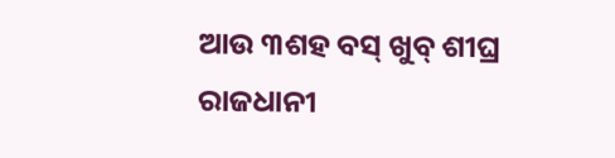ଆଉ ୩ଶହ ବସ୍ ଖୁବ୍ ଶୀଘ୍ର ରାଜଧାନୀ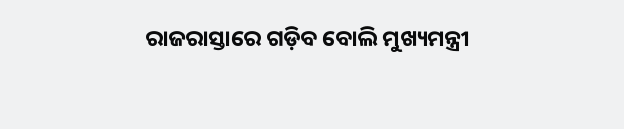ରାଜରାସ୍ତାରେ ଗଡ଼ିବ ବୋଲି ମୁଖ୍ୟମନ୍ତ୍ରୀ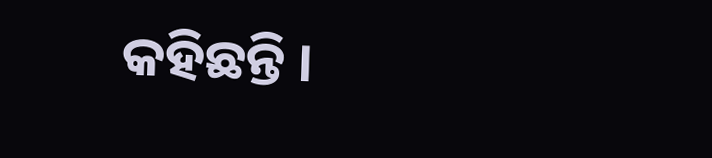କହିଛନ୍ତି ।